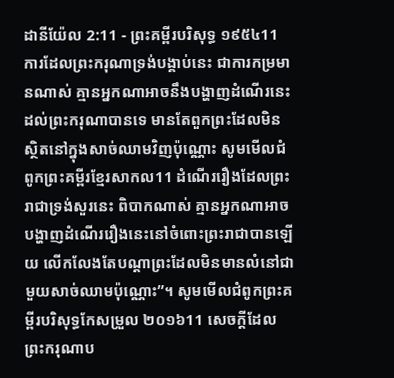ដានីយ៉ែល 2:11 - ព្រះគម្ពីរបរិសុទ្ធ ១៩៥៤11 ការដែលព្រះករុណាទ្រង់បង្គាប់នេះ ជាការកម្រមានណាស់ គ្មានអ្នកណាអាចនឹងបង្ហាញដំណើរនេះដល់ព្រះករុណាបានទេ មានតែពួកព្រះដែលមិនស្ថិតនៅក្នុងសាច់ឈាមវិញប៉ុណ្ណោះ សូមមើលជំពូកព្រះគម្ពីរខ្មែរសាកល11 ដំណើររឿងដែលព្រះរាជាទ្រង់សួរនេះ ពិបាកណាស់ គ្មានអ្នកណាអាចបង្ហាញដំណើររឿងនេះនៅចំពោះព្រះរាជាបានឡើយ លើកលែងតែបណ្ដាព្រះដែលមិនមានលំនៅជាមួយសាច់ឈាមប៉ុណ្ណោះ”។ សូមមើលជំពូកព្រះគម្ពីរបរិសុទ្ធកែសម្រួល ២០១៦11 សេចក្ដីដែលព្រះករុណាប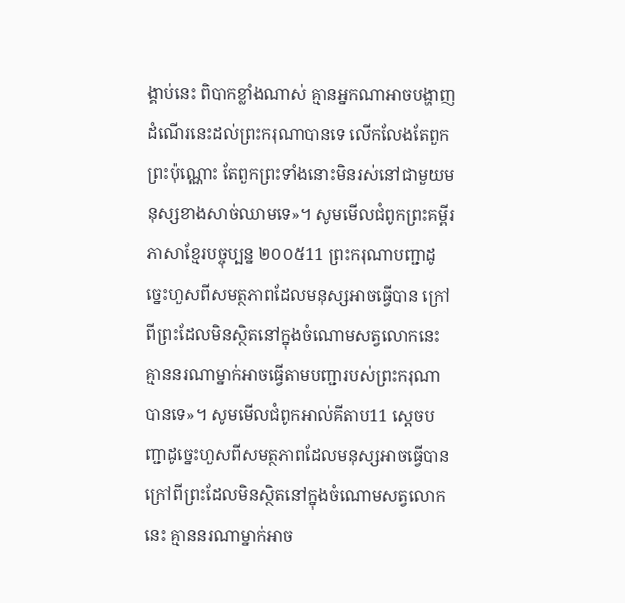ង្គាប់នេះ ពិបាកខ្លាំងណាស់ គ្មានអ្នកណាអាចបង្ហាញដំណើរនេះដល់ព្រះករុណាបានទេ លើកលែងតែពួកព្រះប៉ុណ្ណោះ តែពួកព្រះទាំងនោះមិនរស់នៅជាមួយមនុស្សខាងសាច់ឈាមទេ»។ សូមមើលជំពូកព្រះគម្ពីរភាសាខ្មែរបច្ចុប្បន្ន ២០០៥11 ព្រះករុណាបញ្ជាដូច្នេះហួសពីសមត្ថភាពដែលមនុស្សអាចធ្វើបាន ក្រៅពីព្រះដែលមិនស្ថិតនៅក្នុងចំណោមសត្វលោកនេះ គ្មាននរណាម្នាក់អាចធ្វើតាមបញ្ជារបស់ព្រះករុណាបានទេ»។ សូមមើលជំពូកអាល់គីតាប11 ស្តេចបញ្ជាដូច្នេះហួសពីសមត្ថភាពដែលមនុស្សអាចធ្វើបាន ក្រៅពីព្រះដែលមិនស្ថិតនៅក្នុងចំណោមសត្វលោកនេះ គ្មាននរណាម្នាក់អាច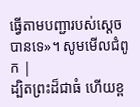ធ្វើតាមបញ្ជារបស់ស្តេចបានទេ»។ សូមមើលជំពូក |
ដ្បិតព្រះដ៏ជាធំ ហើយខ្ព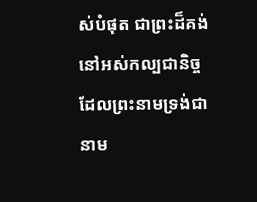ស់បំផុត ជាព្រះដ៏គង់នៅអស់កល្បជានិច្ច ដែលព្រះនាមទ្រង់ជានាម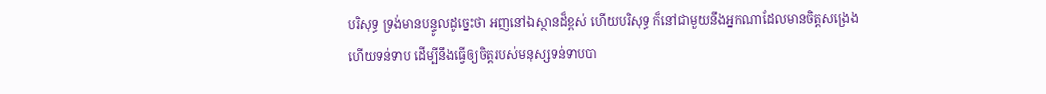បរិសុទ្ធ ទ្រង់មានបន្ទូលដូច្នេះថា អញនៅឯស្ថានដ៏ខ្ពស់ ហើយបរិសុទ្ធ ក៏នៅជាមួយនឹងអ្នកណាដែលមានចិត្តសង្រេង ហើយទន់ទាប ដើម្បីនឹងធ្វើឲ្យចិត្តរបស់មនុស្សទន់ទាបបា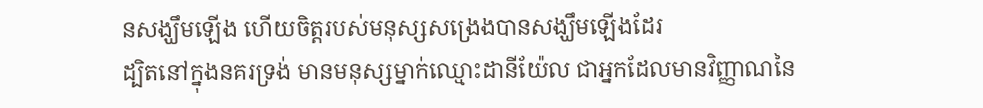នសង្ឃឹមឡើង ហើយចិត្តរបស់មនុស្សសង្រេងបានសង្ឃឹមឡើងដែរ
ដ្បិតនៅក្នុងនគរទ្រង់ មានមនុស្សម្នាក់ឈ្មោះដានីយ៉ែល ជាអ្នកដែលមានវិញ្ញាណនៃ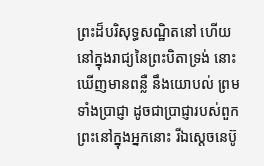ព្រះដ៏បរិសុទ្ធសណ្ឋិតនៅ ហើយនៅក្នុងរាជ្យនៃព្រះបិតាទ្រង់ នោះឃើញមានពន្លឺ នឹងយោបល់ ព្រមទាំងប្រាជ្ញា ដូចជាប្រាជ្ញារបស់ពួកព្រះនៅក្នុងអ្នកនោះ រីឯស្តេចនេប៊ូ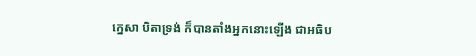ក្នេសា បិតាទ្រង់ ក៏បានតាំងអ្នកនោះឡើង ជាអធិប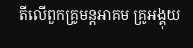តីលើពួកគ្រូមន្តអាគម គ្រូអង្គុយ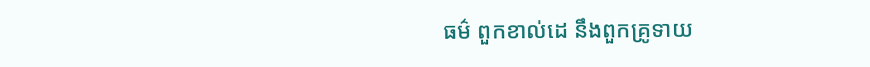ធម៌ ពួកខាល់ដេ នឹងពួកគ្រូទាយ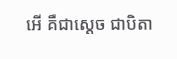អើ គឺជាស្តេច ជាបិតា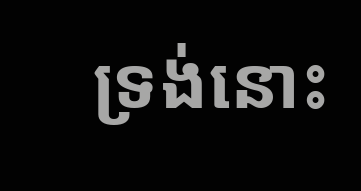ទ្រង់នោះ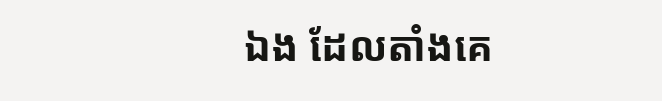ឯង ដែលតាំងគេ